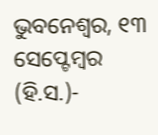ଭୁବନେଶ୍ୱର, ୧୩ ସେପ୍ଟେମ୍ବର (ହି.ସ.)-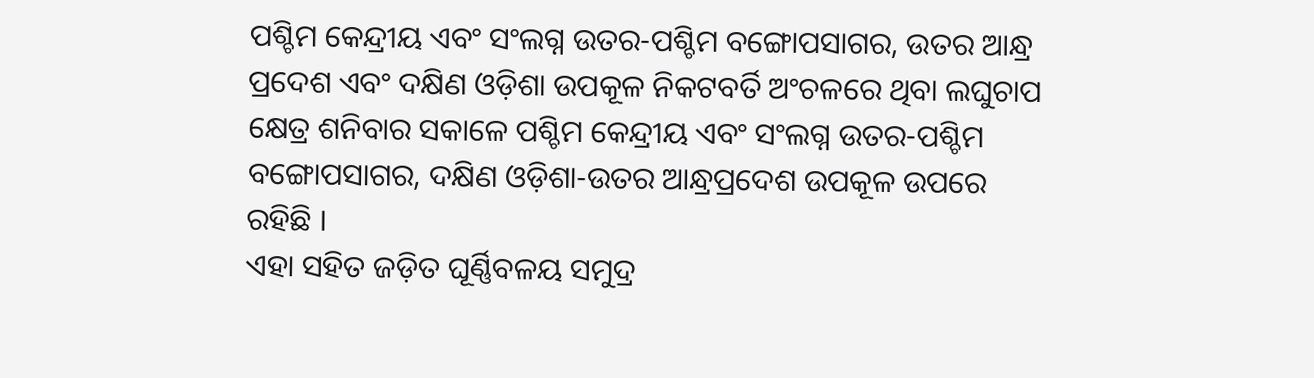ପଶ୍ଚିମ କେନ୍ଦ୍ରୀୟ ଏବଂ ସଂଲଗ୍ନ ଉତର-ପଶ୍ଚିମ ବଙ୍ଗୋପସାଗର, ଉତର ଆନ୍ଧ୍ର ପ୍ରଦେଶ ଏବଂ ଦକ୍ଷିଣ ଓଡ଼ିଶା ଉପକୂଳ ନିକଟବର୍ତି ଅଂଚଳରେ ଥିବା ଲଘୁଚାପ କ୍ଷେତ୍ର ଶନିବାର ସକାଳେ ପଶ୍ଚିମ କେନ୍ଦ୍ରୀୟ ଏବଂ ସଂଲଗ୍ନ ଉତର-ପଶ୍ଚିମ ବଙ୍ଗୋପସାଗର, ଦକ୍ଷିଣ ଓଡ଼ିଶା-ଉତର ଆନ୍ଧ୍ରପ୍ରଦେଶ ଉପକୂଳ ଉପରେ ରହିଛି ।
ଏହା ସହିତ ଜଡ଼ିତ ଘୂର୍ଣ୍ଣିବଳୟ ସମୁଦ୍ର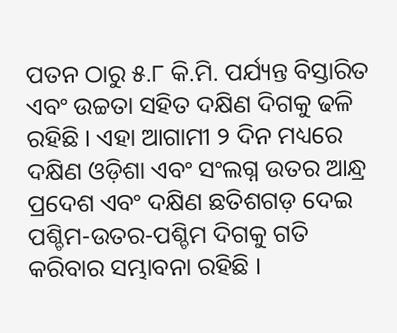ପତନ ଠାରୁ ୫.୮ କି.ମି. ପର୍ଯ୍ୟନ୍ତ ବିସ୍ତାରିତ ଏବଂ ଉଚ୍ଚତା ସହିତ ଦକ୍ଷିଣ ଦିଗକୁ ଢଳି ରହିଛି । ଏହା ଆଗାମୀ ୨ ଦିନ ମଧ୍ୟରେ ଦକ୍ଷିଣ ଓଡ଼ିଶା ଏବଂ ସଂଲଗ୍ନ ଉତର ଆନ୍ଧ୍ର ପ୍ରଦେଶ ଏବଂ ଦକ୍ଷିଣ ଛତିଶଗଡ଼ ଦେଇ ପଶ୍ଚିମ-ଉତର-ପଶ୍ଚିମ ଦିଗକୁ ଗତି କରିବାର ସମ୍ଭାବନା ରହିଛି ।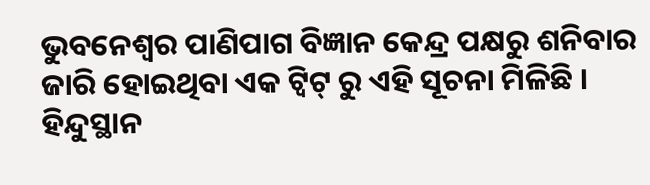ଭୁବନେଶ୍ୱର ପାଣିପାଗ ବିଜ୍ଞାନ କେନ୍ଦ୍ର ପକ୍ଷରୁ ଶନିବାର ଜାରି ହୋଇଥିବା ଏକ ଟ୍ୱିଟ୍ ରୁ ଏହି ସୂଚନା ମିଳିଛି ।
ହିନ୍ଦୁସ୍ଥାନ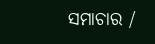ସମାଚାର /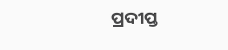ପ୍ରଦୀପ୍ତ